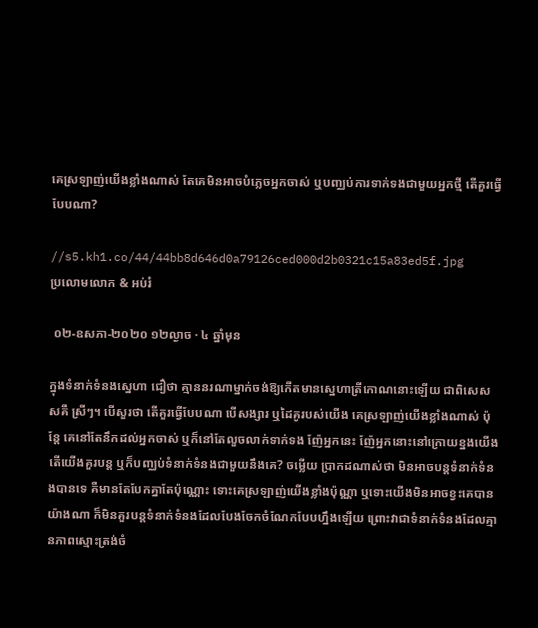គេស្រឡាញ់យើងខ្លាំងណាស់ តែគេមិនអាចបំភ្លេចអ្នកចាស់ ឬបញ្ឈប់ការទាក់ទងជាមួយអ្នកថ្មី តើគួរធ្វើបែបណា?

//s5.kh1.co/44/44bb8d646d0a79126ced000d2b0321c15a83ed5f.jpg
ប្រលោមលោក & អប់រំ

 ០២-ឧសភា-២០២០ ១២ល្ងាច · ៤ ឆ្នាំមុន

ក្នុងទំនាក់ទំនងស្នេហា ជឿថា គ្មាននរណាម្នាក់ចង់ឱ្យកើតមានស្នេហាត្រីកោណនោះឡើយ ជាពិសេសសគឺ ស្រីៗ។ បើសួរថា តើគួរធ្វើបែបណា បើសង្សារ ឬដៃគូរបស់យើង គេស្រឡាញ់យើងខ្លាំងណាស់ ប៉ុន្តែ គេនៅតែនឹកដល់អ្នកចាស់ ឬក៏នៅតែលួចលាក់ទាក់ទង ញ៉ែអ្នកនេះ ញ៉ែអ្នកនោះនៅក្រោយខ្នងយើង តើយើងគួរបន្ត ឬក៏បញ្ឈប់ទំនាក់ទំនងជាមួយនឹងគេ? ចម្លើយ ប្រាកដណាស់ថា មិនអាចបន្តទំនាក់ទំនងបានទេ គឺមានតែបែកគ្នាតែប៉ុណ្ណោះ ទោះគេស្រឡាញ់យើងខ្លាំងប៉ុណ្ណា ឬទោះយើងមិនអាចខ្វះគេបានយ៉ាងណា ក៏មិនគួរបន្តទំនាក់ទំនងដែលបែងចែកចំណែកបែបហ្នឹងឡើយ ព្រោះវាជាទំនាក់ទំនងដែលគ្មានភាពស្មោះត្រង់ចំ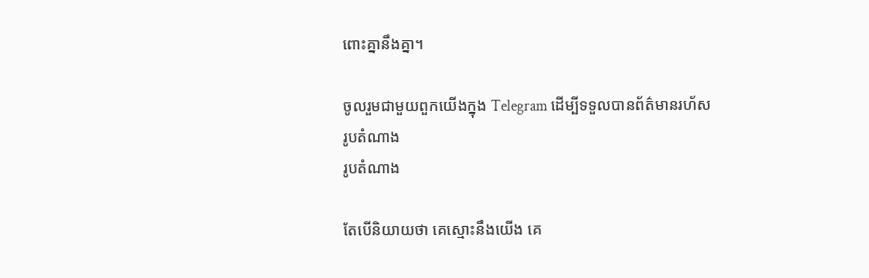ពោះគ្នានឹងគ្នា។

ចូលរួមជាមួយពួកយើងក្នុង Telegram ដើម្បីទទួលបានព័ត៌មានរហ័ស
រូបតំណាង
រូបតំណាង

តែបើនិយាយថា គេស្មោះនឹងយើង គេ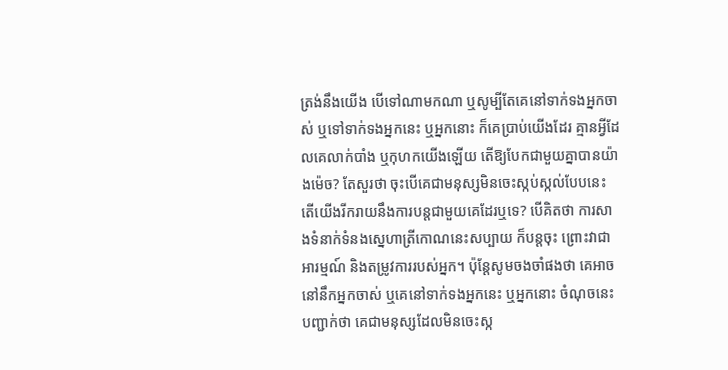ត្រង់នឹងយើង បើទៅណាមកណា ឬសូម្បីតែគេនៅទាក់ទងអ្នកចាស់ ឬទៅទាក់ទងអ្នកនេះ ឬអ្នកនោះ ក៏គេប្រាប់យើងដែរ គ្មានអ្វីដែលគេលាក់បាំង ឬកុហកយើងឡើយ តើឱ្យបែកជាមួយគ្នាបានយ៉ាងម៉េច? តែសួរថា ចុះបើគេជាមនុស្សមិនចេះស្កប់ស្កល់បែបនេះ តើយើងរីករាយនឹងការបន្តជាមួយគេដែរឬទេ? បើគិតថា ការសាងទំនាក់ទំនងស្នេហាត្រីកោណនេះសប្បាយ ក៏បន្តចុះ ព្រោះវាជាអារម្មណ៍ និងតម្រូវការរបស់អ្នក។ ប៉ុន្តែសូមចងចាំផងថា គេអាចនៅនឹកអ្នកចាស់ ឬគេនៅទាក់ទងអ្នកនេះ ឬអ្នកនោះ ចំណុចនេះបញ្ជាក់ថា គេជាមនុស្សដែលមិនចេះស្ក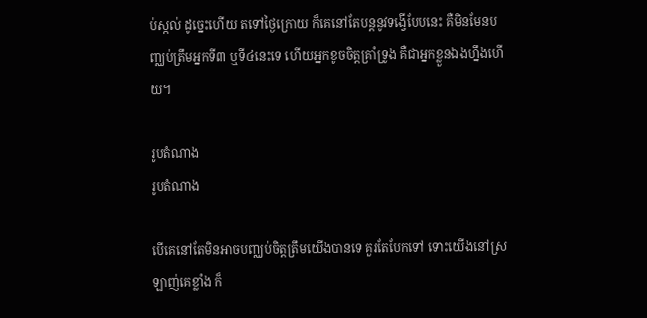ប់ស្កល់ ដូច្នេះហើយ តទៅថ្ងៃក្រោយ ក៏គេនៅតែបន្តនូវទង្វើបែបនេះ គឺមិនមែនបញ្ឈប់ត្រឹមអ្នកទី៣ ឬទី៤នេះទេ ហើយអ្នកខូចចិត្តគ្រាំទ្រូង គឺជាអ្នកខ្លួនឯងហ្នឹងហើយ។

រូបតំណាង
រូបតំណាង

បើគេនៅតែមិនអាចបញ្ឈប់ចិត្តត្រឹមយើងបានទេ គួរតែបែកទៅ ទោះយើងនៅស្រឡាញ់គេខ្លាំង ក៏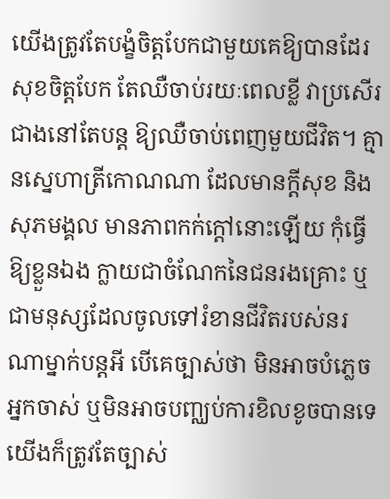យើងត្រូវតែបង្ខំចិត្តបែកជាមួយគេឱ្យបានដែរ សុខចិត្តបែក តែឈឺចាប់រយៈពេលខ្លី វាប្រសើរជាងនៅតែបន្ត ឱ្យឈឺចាប់ពេញមួយជីវិត។ គ្មានស្នេហាត្រីកោណណា ដែលមានក្ដីសុខ និងសុភមង្គល មានភាពកក់ក្ដៅនោះឡើយ កុំធ្វើឱ្យខ្លួនឯង ក្លាយជាចំណែកនៃជនរងគ្រោះ ឬជាមនុស្សដែលចូលទៅរំខានជីវិតរបស់នរណាម្នាក់បន្តអី បើគេច្បាស់ថា មិនអាចបំភ្លេចអ្នកចាស់ ឬមិនអាចបញ្ឈប់ការខិលខូចបានទេ យើងក៏ត្រូវតែច្បាស់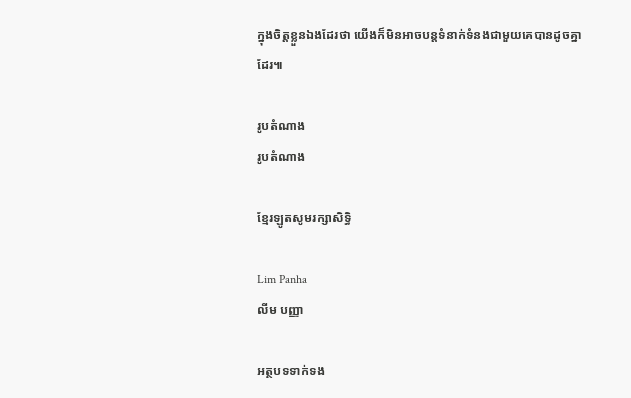ក្នុងចិត្តខ្លួនឯងដែរថា យើងក៏មិនអាចបន្តទំនាក់ទំនងជាមួយគេបានដូចគ្នាដែរ៕

រូបតំណាង
រូបតំណាង

ខ្មែរឡូតសូមរក្សាសិទ្ធិ

Lim Panha
លីម បញ្ញា

អត្ថបទទាក់ទង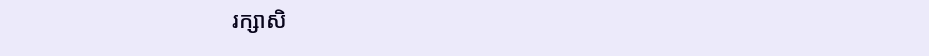រក្សាសិ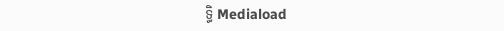ទ្ធិ Mediaload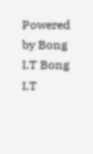Powered by Bong I.T Bong I.T